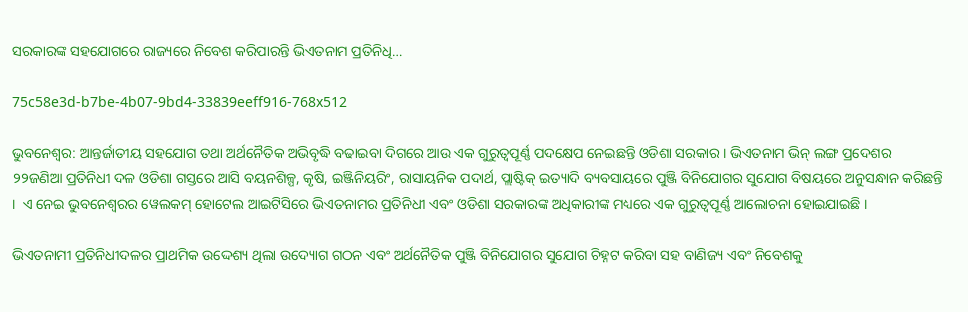ସରକାରଙ୍କ ସହଯୋଗରେ ରାଜ୍ୟରେ ନିବେଶ କରିପାରନ୍ତି ଭିଏତନାମ ପ୍ରତିନିଧି…

75c58e3d-b7be-4b07-9bd4-33839eeff916-768x512

ଭୁବନେଶ୍ଵର: ଆନ୍ତର୍ଜାତୀୟ ସହଯୋଗ ତଥା ଅର୍ଥନୈତିକ ଅଭିବୃଦ୍ଧି ବଢାଇବା ଦିଗରେ ଆଉ ଏକ ଗୁରୁତ୍ୱପୂର୍ଣ୍ଣ ପଦକ୍ଷେପ ନେଇଛନ୍ତି ଓଡିଶା ସରକାର । ଭିଏତନାମ ଭିନ୍ ଲଙ୍ଗ ପ୍ରଦେଶର ୨୨ଜଣିଆ ପ୍ରତିନିଧୀ ଦଳ ଓଡିଶା ଗସ୍ତରେ ଆସି ବୟନଶିଳ୍ପ, କୃଷି, ଇଞ୍ଜିନିୟରିଂ, ରାସାୟନିକ ପଦାର୍ଥ, ପ୍ଲାଷ୍ଟିକ୍ ଇତ୍ୟାଦି ବ୍ୟବସାୟରେ ପୁଞ୍ଜି ବିନିଯୋଗର ସୁଯୋଗ ବିଷୟରେ ଅନୁସନ୍ଧାନ କରିଛନ୍ତି ।  ଏ ନେଇ ଭୁବନେଶ୍ୱରର ୱେଲକମ୍ ହୋଟେଲ ଆଇଟିସିରେ ଭିଏତନାମର ପ୍ରତିନିଧୀ ଏବଂ ଓଡିଶା ସରକାରଙ୍କ ଅଧିକାରୀଙ୍କ ମଧ୍ୟରେ ଏକ ଗୁରୁତ୍ୱପୂର୍ଣ୍ଣ ଆଲୋଚନା ହୋଇଯାଇଛି ।

ଭିଏତନାମୀ ପ୍ରତିନିଧୀଦଳର ପ୍ରାଥମିକ ଉଦ୍ଦେଶ୍ୟ ଥିଲା ଉଦ୍ୟୋଗ ଗଠନ ଏବଂ ଅର୍ଥନୈତିକ ପୁଞ୍ଜି ବିନିଯୋଗର ସୁଯୋଗ ଚିହ୍ନଟ କରିବା ସହ ବାଣିଜ୍ୟ ଏବଂ ନିବେଶକୁ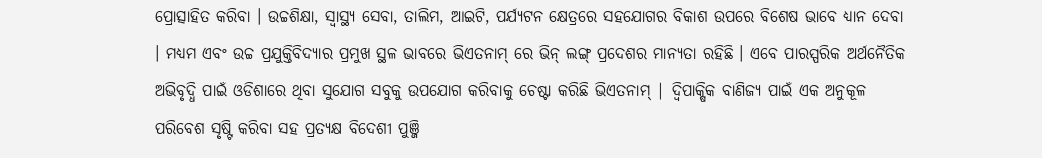ପ୍ରୋତ୍ସାହିତ କରିବା । ଉଚ୍ଚଶିକ୍ଷା, ସ୍ୱାସ୍ଥ୍ୟ ସେବା, ତାଲିମ, ଆଇଟି, ପର୍ଯ୍ୟଟନ କ୍ଷେତ୍ରରେ ସହଯୋଗର ବିକାଶ ଉପରେ ବିଶେଷ ଭାବେ ଧ୍ୟାନ ଦେବା । ମଧ୍ୟମ ଏବଂ ଉଚ୍ଚ ପ୍ରଯୁକ୍ତିବିଦ୍ୟାର ପ୍ରମୁଖ ସ୍ଥଳ ଭାବରେ ଭିଏତନାମ୍ ରେ ଭିନ୍ ଲଙ୍ଗ୍ ପ୍ରଦେଶର ମାନ୍ୟତା ରହିଛି । ଏବେ ପାରସ୍ପରିକ ଅର୍ଥନୈତିକ ଅଭିବୃଦ୍ଧି ପାଇଁ ଓଡିଶାରେ ଥିବା ସୁଯୋଗ ସବୁକୁ ଉପଯୋଗ କରିବାକୁ ଚେଷ୍ଟା କରିଛି ଭିଏତନାମ୍ | ଦ୍ୱିପାକ୍ଷିକ ବାଣିଜ୍ୟ ପାଇଁ ଏକ ଅନୁକୂଳ ପରିବେଶ ସୃଷ୍ଟି କରିବା ସହ ପ୍ରତ୍ୟକ୍ଷ ବିଦେଶୀ ପୁଞ୍ଜି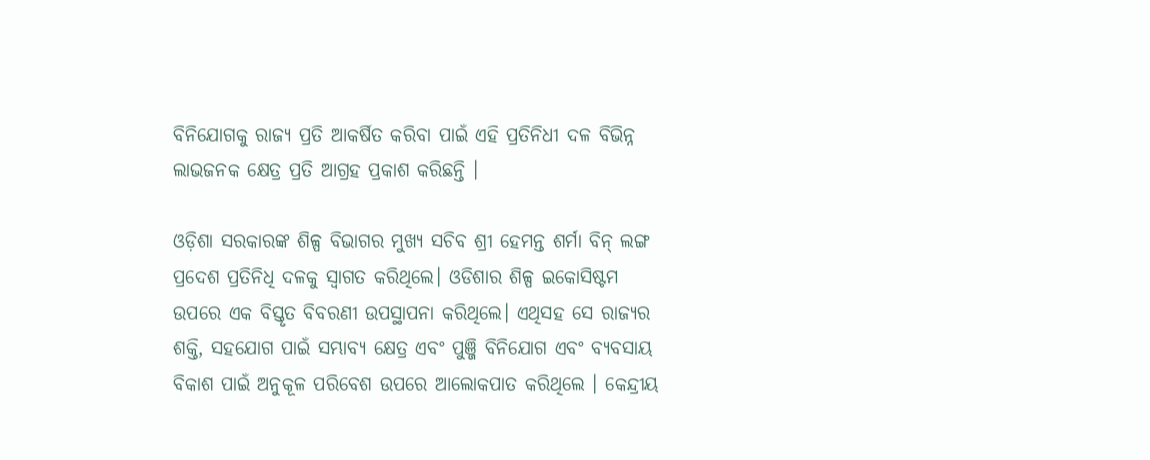ବିନିଯୋଗକୁ ରାଜ୍ୟ ପ୍ରତି ଆକର୍ଷିତ କରିବା ପାଇଁ ଏହି ପ୍ରତିନିଧୀ ଦଳ ବିଭିନ୍ନ ଲାଭଜନକ କ୍ଷେତ୍ର ପ୍ରତି ଆଗ୍ରହ ପ୍ରକାଶ କରିଛନ୍ତି ।

ଓଡ଼ିଶା ସରକାରଙ୍କ ଶିଳ୍ପ ବିଭାଗର ମୁଖ୍ୟ ସଚିବ ଶ୍ରୀ ହେମନ୍ତ ଶର୍ମା ବିନ୍ ଲଙ୍ଗ ପ୍ରଦେଶ ପ୍ରତିନିଧି ଦଳକୁ ସ୍ୱାଗତ କରିଥିଲେ। ଓଡିଶାର ଶିଳ୍ପ ଇକୋସିଷ୍ଟମ ଉପରେ ଏକ ବିସ୍ତୃତ ବିବରଣୀ ଉପସ୍ଥାପନା କରିଥିଲେ। ଏଥିସହ ସେ ରାଜ୍ୟର ଶକ୍ତି, ସହଯୋଗ ପାଇଁ ସମ୍ଭାବ୍ୟ କ୍ଷେତ୍ର ଏବଂ ପୁଞ୍ଜି ବିନିଯୋଗ ଏବଂ ବ୍ୟବସାୟ ବିକାଶ ପାଇଁ ଅନୁକୂଳ ପରିବେଶ ଉପରେ ଆଲୋକପାତ କରିଥିଲେ । କେନ୍ଦ୍ରୀୟ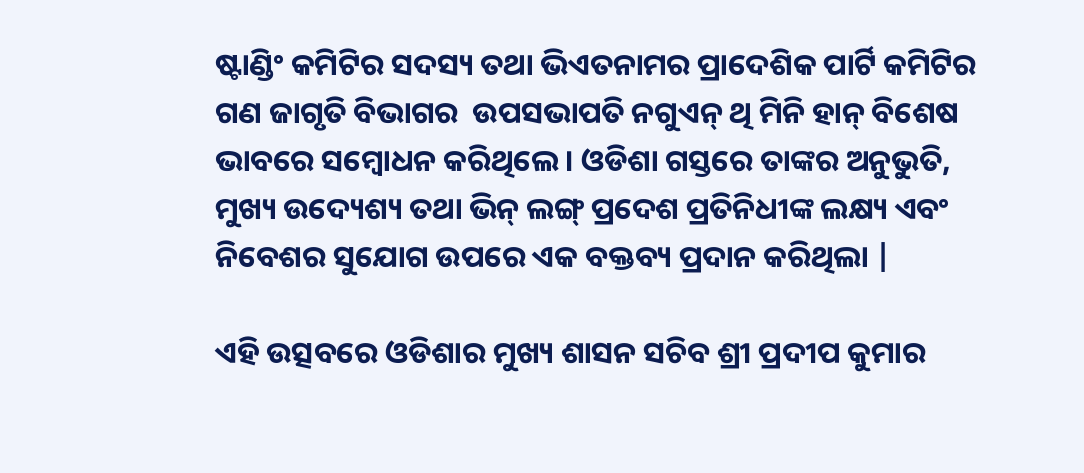ଷ୍ଟାଣ୍ଡିଂ କମିଟିର ସଦସ୍ୟ ତଥା ଭିଏତନାମର ପ୍ରାଦେଶିକ ପାର୍ଟି କମିଟିର ଗଣ ଜାଗୃତି ବିଭାଗର  ଉପସଭାପତି ନଗୁଏନ୍ ଥି ମିନି ହାନ୍ ବିଶେଷ ଭାବରେ ସମ୍ବୋଧନ କରିଥିଲେ। ଓଡିଶା ଗସ୍ତରେ ତାଙ୍କର ଅନୁଭୁତି, ମୁଖ୍ୟ ଉଦ୍ୟେଶ୍ୟ ତଥା ଭିନ୍ ଲଙ୍ଗ୍ ପ୍ରଦେଶ ପ୍ରତିନିଧୀଙ୍କ ଲକ୍ଷ୍ୟ ଏବଂ ନିବେଶର ସୁଯୋଗ ଉପରେ ଏକ ବକ୍ତବ୍ୟ ପ୍ରଦାନ କରିଥିଲା |

ଏହି ଉତ୍ସବରେ ଓଡିଶାର ମୁଖ୍ୟ ଶାସନ ସଚିବ ଶ୍ରୀ ପ୍ରଦୀପ କୁମାର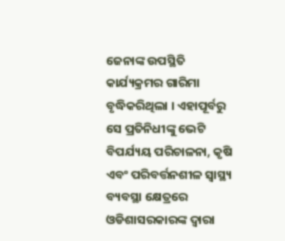ଜେନାଙ୍କ ଉପସ୍ଥିତି କାର୍ଯ୍ୟକ୍ରମର ଗାରିମା ବୃଦ୍ଧିକରିଥିଲା । ଏହାପୂର୍ବରୁ ସେ ପ୍ରତିନିଧୀଙ୍କୁ ଭେଟି ବିପର୍ଯ୍ୟୟ ପରିଚାଳନା, କୃଷି ଏବଂ ପରିବର୍ତ୍ତନଶୀଳ ସ୍ୱାସ୍ଥ୍ୟ ବ୍ୟବସ୍ଥା କ୍ଷେତ୍ରରେ ଓଡିଶାସରକାରଙ୍କ ଦ୍ୱାରା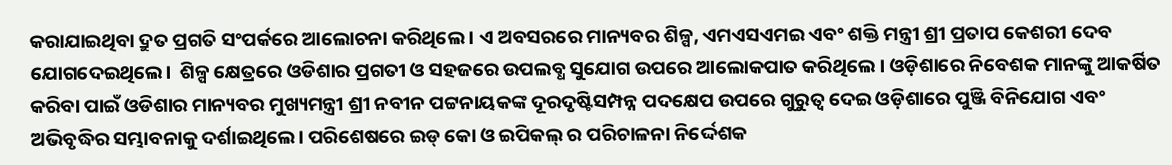କରାଯାଇଥିବା ଦ୍ରୁତ ପ୍ରଗତି ସଂପର୍କରେ ଆଲୋଚନା କରିଥିଲେ । ଏ ଅବସରରେ ମାନ୍ୟବର ଶିଳ୍ପ, ଏମଏସଏମଇ ଏବଂ ଶକ୍ତି ମନ୍ତ୍ରୀ ଶ୍ରୀ ପ୍ରତାପ କେଶରୀ ଦେବ ଯୋଗଦେଇଥିଲେ।  ଶିଳ୍ପ କ୍ଷେତ୍ରରେ ଓଡିଶାର ପ୍ରଗତୀ ଓ ସହଜରେ ଉପଲବ୍ଧ ସୁଯୋଗ ଉପରେ ଆଲୋକପାତ କରିଥିଲେ । ଓଡ଼ିଶାରେ ନିବେଶକ ମାନଙ୍କୁ ଆକର୍ଷିତ କରିବା ପାଇଁ ଓଡିଶାର ମାନ୍ୟବର ମୁଖ୍ୟମନ୍ତ୍ରୀ ଶ୍ରୀ ନବୀନ ପଟ୍ଟନାୟକଙ୍କ ଦୂରଦୃଷ୍ଟିସମ୍ପନ୍ନ ପଦକ୍ଷେପ ଉପରେ ଗୁରୁତ୍ୱ ଦେଇ ଓଡ଼ିଶାରେ ପୁଞ୍ଜି ବିନିଯୋଗ ଏବଂ ଅଭିବୃଦ୍ଧିର ସମ୍ଭାବନାକୁ ଦର୍ଶାଇଥିଲେ। ପରିଶେଷରେ ଇଡ୍ କୋ ଓ ଇପିକଲ୍ ର ପରିଚାଳନା ନିର୍ଦ୍ଦେଶକ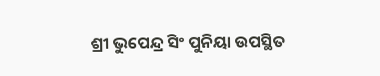ଶ୍ରୀ ଭୁପେନ୍ଦ୍ର ସିଂ ପୁନିୟା ଉପସ୍ଥିତ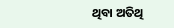ଥିବା ଅତିଥି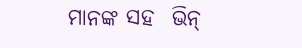ମାନଙ୍କ ସହ  ଭିନ୍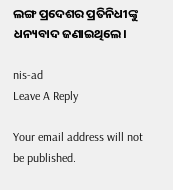ଲଙ୍ଗ ପ୍ରଦେଶର ପ୍ରତିନିଧୀଙ୍କୁ ଧନ୍ୟବାଦ ଜଣାଇଥିଲେ।

nis-ad
Leave A Reply

Your email address will not be published.